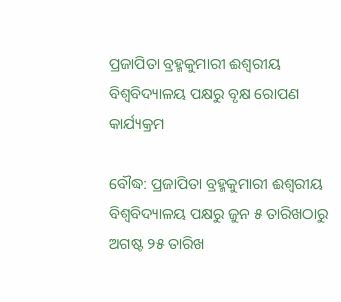ପ୍ରଜାପିତା ବ୍ରହ୍ମକୁମାରୀ ଈଶ୍ୱରୀୟ ବିଶ୍ୱବିଦ୍ୟାଳୟ ପକ୍ଷରୁ ବୃକ୍ଷ ରୋପଣ କାର୍ଯ୍ୟକ୍ରମ

ବୌଦ୍ଧ: ପ୍ରଜାପିତା ବ୍ରହ୍ମକୁମାରୀ ଈଶ୍ୱରୀୟ ବିଶ୍ୱବିଦ୍ୟାଳୟ ପକ୍ଷରୁ ଜୁନ ୫ ତାରିଖଠାରୁ ଅଗଷ୍ଟ ୨୫ ତାରିଖ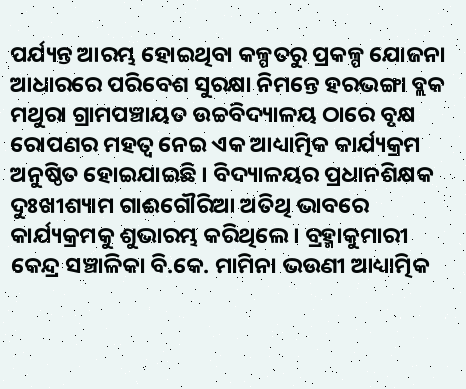ପର୍ଯ୍ୟନ୍ତ ଆରମ୍ଭ ହୋଇଥିବା କଳ୍ପତରୁ ପ୍ରକଳ୍ପ ଯୋଜନା ଆଧାରରେ ପରିବେଶ ସୁରକ୍ଷା ନିମନ୍ତେ ହରଭଙ୍ଗା ବ୍ଲକ ମଥୁରା ଗ୍ରାମପଞ୍ଚାୟତ ଉଚ୍ଚବିଦ୍ୟାଳୟ ଠାରେ ବୃକ୍ଷ ରୋପଣର ମହତ୍ୱ ନେଇ ଏକ ଆଧ୍ୟାତ୍ମିକ କାର୍ଯ୍ୟକ୍ରମ ଅନୁଷ୍ଠିତ ହୋଇଯାଇଛି । ବିଦ୍ୟାଳୟର ପ୍ରଧାନଶିକ୍ଷକ ଦୁଃଖୀଶ୍ୟାମ ଗାଈଗୌରିଆ ଅତିଥି ଭାବରେ କାର୍ଯ୍ୟକ୍ରମକୁ ଶୁଭାରମ୍ଭ କରିଥିଲେ । ବ୍ରହ୍ମାକୁମାରୀ କେନ୍ଦ୍ର ସଞ୍ଚାଳିକା ବି.କେ. ମାମିନା ଭଉଣୀ ଆଧ୍ୟାତ୍ମିକ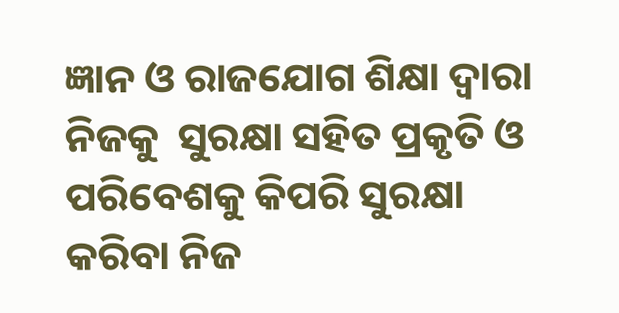ଜ୍ଞାନ ଓ ରାଜଯୋଗ ଶିକ୍ଷା ଦ୍ୱାରା ନିଜକୁ  ସୁରକ୍ଷା ସହିତ ପ୍ରକୃତି ଓ ପରିବେଶକୁ କିପରି ସୁରକ୍ଷା କରିବା ନିଜ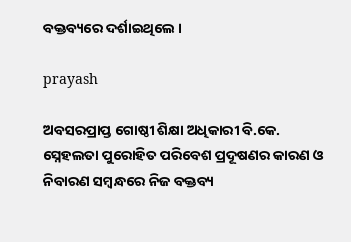ବକ୍ତବ୍ୟରେ ଦର୍ଶାଇଥିଲେ ।

prayash

ଅବସରପ୍ରାପ୍ତ ଗୋଷ୍ଠୀ ଶିକ୍ଷା ଅଧିକାରୀ ବି.କେ. ସ୍ନେହଲତା ପୁରୋହିତ ପରିବେଶ ପ୍ରଦୂଷଣର କାରଣ ଓ ନିବାରଣ ସମ୍ବନ୍ଧରେ ନିଜ ବକ୍ତବ୍ୟ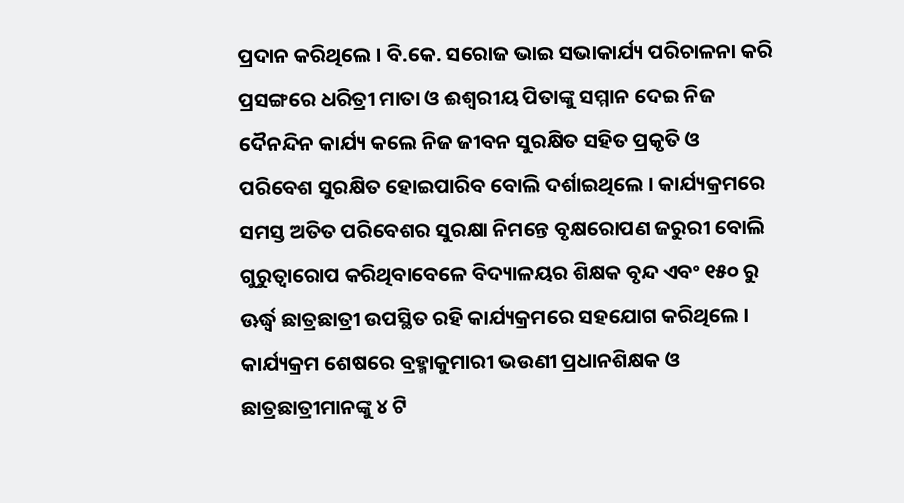ପ୍ରଦାନ କରିଥିଲେ । ବି.କେ. ସରୋଜ ଭାଇ ସଭାକାର୍ଯ୍ୟ ପରିଚାଳନା କରି ପ୍ରସଙ୍ଗରେ ଧରିତ୍ରୀ ମାତା ଓ ଈଶ୍ୱରୀୟ ପିତାଙ୍କୁ ସମ୍ମାନ ଦେଇ ନିଜ ଦୈନନ୍ଦିନ କାର୍ଯ୍ୟ କଲେ ନିଜ ଜୀବନ ସୁରକ୍ଷିତ ସହିତ ପ୍ରକୃତି ଓ ପରିବେଶ ସୁରକ୍ଷିତ ହୋଇପାରିବ ବୋଲି ଦର୍ଶାଇଥିଲେ । କାର୍ଯ୍ୟକ୍ରମରେ ସମସ୍ତ ଅତିତ ପରିବେଶର ସୁରକ୍ଷା ନିମନ୍ତେ ବୃକ୍ଷରୋପଣ ଜରୁରୀ ବୋଲି ଗୁରୁତ୍ୱାରୋପ କରିଥିବାବେଳେ ବିଦ୍ୟାଳୟର ଶିକ୍ଷକ ବୃନ୍ଦ ଏବଂ ୧୫୦ ରୁ ଊର୍ଦ୍ଧ୍ଵ ଛାତ୍ରଛାତ୍ରୀ ଉପସ୍ଥିତ ରହି କାର୍ଯ୍ୟକ୍ରମରେ ସହଯୋଗ କରିଥିଲେ । କାର୍ଯ୍ୟକ୍ରମ ଶେଷରେ ବ୍ରହ୍ମାକୁମାରୀ ଭଉଣୀ ପ୍ରଧାନଶିକ୍ଷକ ଓ ଛାତ୍ରଛାତ୍ରୀମାନଙ୍କୁ ୪ ଟି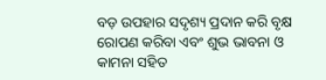ବଡ଼ ଉପହାର ସଦୃଶ୍ୟ ପ୍ରଦାନ କରି ବୃକ୍ଷ ରୋପଣ କରିବା ଏବଂ ଶୁଭ ଭାବନା ଓ କାମନା ସହିତ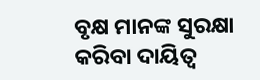ବୃକ୍ଷ ମାନଙ୍କ ସୁରକ୍ଷା କରିବା ଦାୟିତ୍ୱ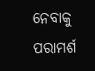ନେବାକୁ ପରାମର୍ଶ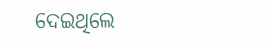ଦେଇଥିଲେ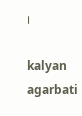।

kalyan agarbati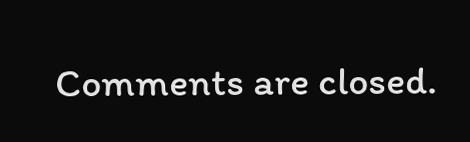Comments are closed.